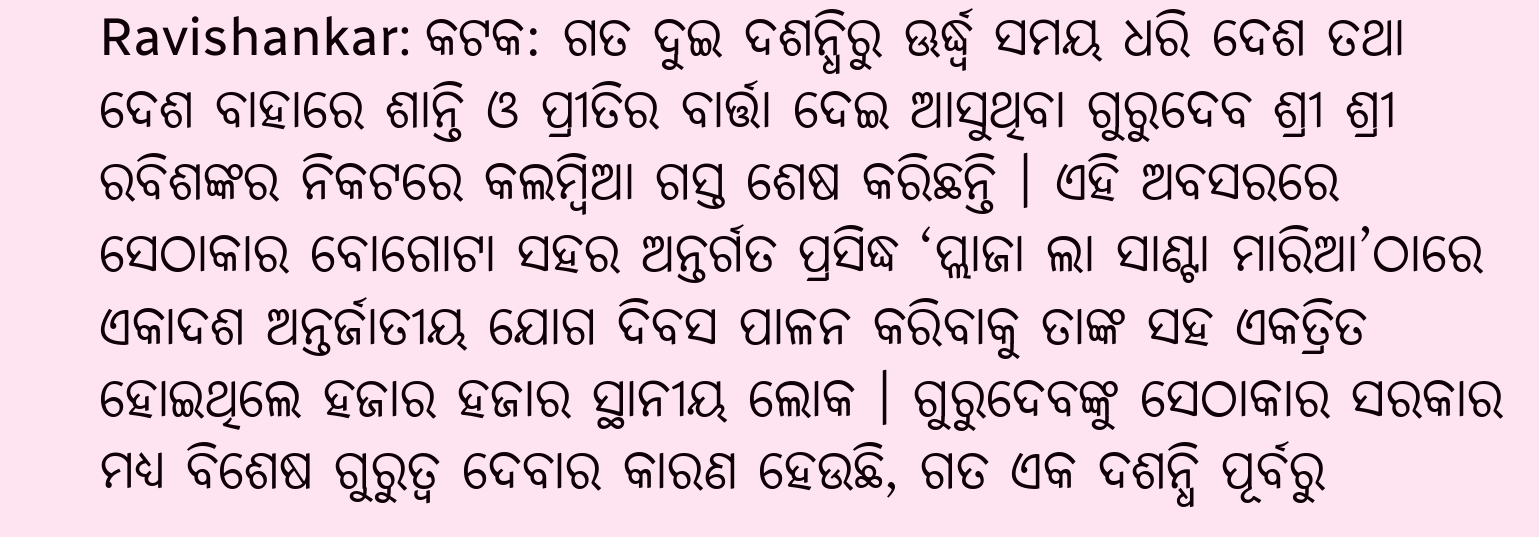Ravishankar: କଟକ: ଗତ ଦୁଇ ଦଶନ୍ଧିରୁ ଊର୍ଦ୍ଧ୍ୱ ସମୟ ଧରି ଦେଶ ତଥା ଦେଶ ବାହାରେ ଶାନ୍ତି ଓ ପ୍ରୀତିର ବାର୍ତ୍ତା ଦେଇ ଆସୁଥିବା ଗୁରୁଦେବ ଶ୍ରୀ ଶ୍ରୀ ରବିଶଙ୍କର ନିକଟରେ କଲମ୍ବିଆ ଗସ୍ତ ଶେଷ କରିଛନ୍ତି । ଏହି ଅବସରରେ ସେଠାକାର ବୋଗୋଟା ସହର ଅନ୍ତର୍ଗତ ପ୍ରସିଦ୍ଧ ‘ପ୍ଲାଜା ଲା ସାଣ୍ଟା ମାରିଆ’ଠାରେ ଏକାଦଶ ଅନ୍ତର୍ଜାତୀୟ ଯୋଗ ଦିବସ ପାଳନ କରିବାକୁ ତାଙ୍କ ସହ ଏକତ୍ରିତ ହୋଇଥିଲେ ହଜାର ହଜାର ସ୍ଥାନୀୟ ଲୋକ । ଗୁରୁଦେବଙ୍କୁ ସେଠାକାର ସରକାର ମଧ୍ୟ ବିଶେଷ ଗୁରୁତ୍ୱ ଦେବାର କାରଣ ହେଉଛି, ଗତ ଏକ ଦଶନ୍ଧି ପୂର୍ବରୁ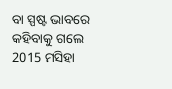ବା ସ୍ପଷ୍ଟ ଭାବରେ କହିବାକୁ ଗଲେ 2015 ମସିହା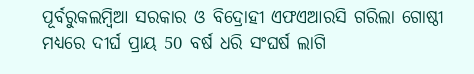ପୂର୍ବରୁକଲମ୍ବିଆ ସରକାର ଓ ବିଦ୍ରୋହୀ ଏଫଏଆରସି ଗରିଲା ଗୋଷ୍ଠୀ ମଧ୍ୟରେ ଦୀର୍ଘ ପ୍ରାୟ 50 ବର୍ଷ ଧରି ସଂଘର୍ଷ ଲାଗି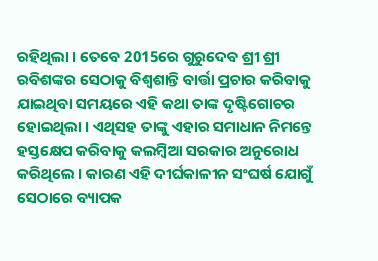ରହିଥିଲା । ତେବେ 2015ରେ ଗୁରୁଦେବ ଶ୍ରୀ ଶ୍ରୀ ରବିଶଙ୍କର ସେଠାକୁ ବିଶ୍ୱଶାନ୍ତି ବାର୍ତ୍ତା ପ୍ରଚାର କରିବାକୁ ଯାଇଥିବା ସମୟରେ ଏହି କଥା ତାଙ୍କ ଦୃଷ୍ଟିଗୋଚର ହୋଇଥିଲା । ଏଥିସହ ତାଙ୍କୁ ଏହାର ସମାଧାନ ନିମନ୍ତେ ହସ୍ତକ୍ଷେପ କରିବାକୁ କଲମ୍ବିଆ ସରକାର ଅନୁରୋଧ କରିଥିଲେ । କାରଣ ଏହି ଦୀର୍ଘକାଳୀନ ସଂଘର୍ଷ ଯୋଗୁଁ ସେଠାରେ ବ୍ୟାପକ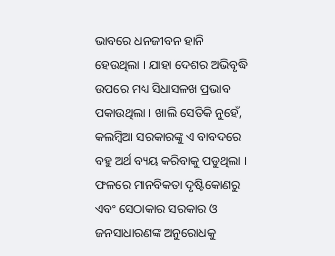ଭାବରେ ଧନଜୀବନ ହାନି ହେଉଥିଲା । ଯାହା ଦେଶର ଅଭିବୃଦ୍ଧି ଉପରେ ମଧ୍ୟ ସିଧାସଳଖ ପ୍ରଭାବ ପକାଉଥିଲା । ଖାଲି ସେତିକି ନୁହେଁ, କଲମ୍ବିଆ ସରକାରଙ୍କୁ ଏ ବାବଦରେ ବହୁ ଅର୍ଥ ବ୍ୟୟ କରିବାକୁ ପଡୁଥିଲା ।
ଫଳରେ ମାନବିକତା ଦୃଷ୍ଟିକୋଣରୁ ଏବଂ ସେଠାକାର ସରକାର ଓ ଜନସାଧାରଣଙ୍କ ଅନୁରୋଧକୁ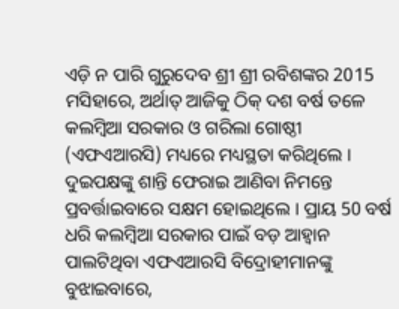ଏଡ଼ି ନ ପାରି ଗୁରୁଦେବ ଶ୍ରୀ ଶ୍ରୀ ରବିଶଙ୍କର 2015 ମସିହାରେ, ଅର୍ଥାତ୍ ଆଜିକୁ ଠିକ୍ ଦଶ ବର୍ଷ ତଳେ କଲମ୍ବିଆ ସରକାର ଓ ଗରିଲା ଗୋଷ୍ଠୀ (ଏଫଏଆରସି) ମଧ୍ୟରେ ମଧ୍ୟସ୍ଥତା କରିଥିଲେ । ଦୁଇପକ୍ଷଙ୍କୁ ଶାନ୍ତି ଫେରାଇ ଆଣିବା ନିମନ୍ତେ ପ୍ରବର୍ତ୍ତାଇବାରେ ସକ୍ଷମ ହୋଇଥିଲେ । ପ୍ରାୟ 50 ବର୍ଷ ଧରି କଲମ୍ବିଆ ସରକାର ପାଇଁ ବଡ଼ ଆହ୍ୱାନ ପାଲଟିଥିବା ଏଫଏଆରସି ବିଦ୍ରୋହୀମାନଙ୍କୁ ବୁଝାଇବାରେ,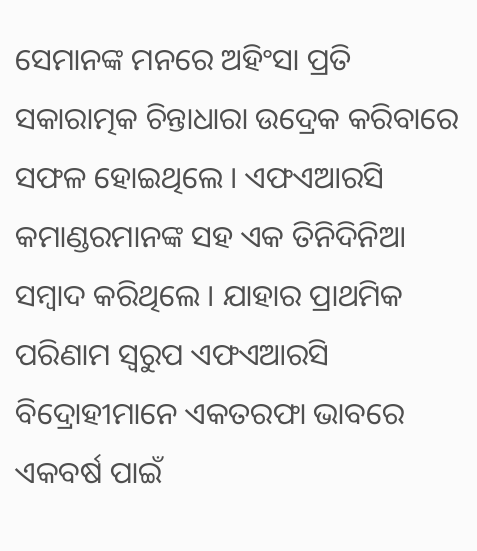ସେମାନଙ୍କ ମନରେ ଅହିଂସା ପ୍ରତି ସକାରାତ୍ମକ ଚିନ୍ତାଧାରା ଉଦ୍ରେକ କରିବାରେ ସଫଳ ହୋଇଥିଲେ । ଏଫଏଆରସି କମାଣ୍ଡରମାନଙ୍କ ସହ ଏକ ତିନିଦିନିଆ ସମ୍ବାଦ କରିଥିଲେ । ଯାହାର ପ୍ରାଥମିକ ପରିଣାମ ସ୍ୱରୁପ ଏଫଏଆରସି ବିଦ୍ରୋହୀମାନେ ଏକତରଫା ଭାବରେ ଏକବର୍ଷ ପାଇଁ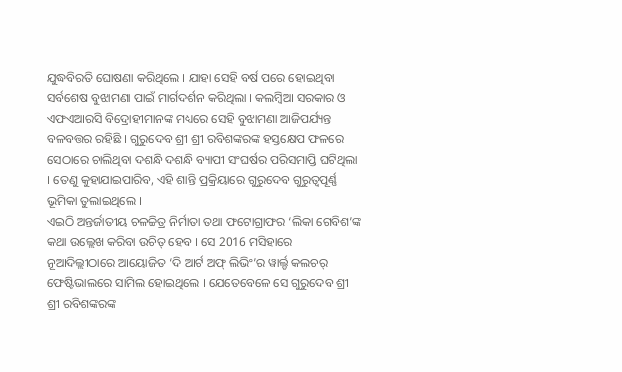ଯୁଦ୍ଧବିରତି ଘୋଷଣା କରିଥିଲେ । ଯାହା ସେହି ବର୍ଷ ପରେ ହୋଇଥିବା ସର୍ବଶେଷ ବୁଝାମଣା ପାଇଁ ମାର୍ଗଦର୍ଶନ କରିଥିଲା । କଲମ୍ବିଆ ସରକାର ଓ ଏଫଏଆରସି ବିଦ୍ରୋହୀମାନଙ୍କ ମଧ୍ୟରେ ସେହି ବୁଝାମଣା ଆଜିପର୍ଯ୍ୟନ୍ତ ବଳବତ୍ତର ରହିଛି । ଗୁରୁଦେବ ଶ୍ରୀ ଶ୍ରୀ ରବିଶଙ୍କରଙ୍କ ହସ୍ତକ୍ଷେପ ଫଳରେ ସେଠାରେ ଚାଲିଥିବା ଦଶନ୍ଧି ଦଶନ୍ଧି ବ୍ୟାପୀ ସଂଘର୍ଷର ପରିସମାପ୍ତି ଘଟିଥିଲା । ତେଣୁ କୁହାଯାଇପାରିବ, ଏହି ଶାନ୍ତି ପ୍ରକ୍ରିୟାରେ ଗୁରୁଦେବ ଗୁରୁତ୍ୱପୂର୍ଣ୍ଣ ଭୂମିକା ତୁଲାଇଥିଲେ ।
ଏଇଠି ଅନ୍ତର୍ଜାତୀୟ ଚଳଚ୍ଚିତ୍ର ନିର୍ମାତା ତଥା ଫଟୋଗ୍ରାଫର ‘ଲିକା ଗେବିଶ’ଙ୍କ କଥା ଉଲ୍ଲେଖ କରିବା ଉଚିତ୍ ହେବ । ସେ 2016 ମସିହାରେ ନୂଆଦିଲ୍ଲୀଠାରେ ଆୟୋଜିତ ‘ଦି ଆର୍ଟ ଅଫ୍ ଲିଭିଂ’ର ୱାର୍ଲ୍ଡ କଲଚର୍ ଫେଷ୍ଟିଭାଲରେ ସାମିଲ ହୋଇଥିଲେ । ଯେତେବେଳେ ସେ ଗୁରୁଦେବ ଶ୍ରୀ ଶ୍ରୀ ରବିଶଙ୍କରଙ୍କ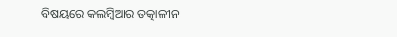ବିଷୟରେ କଲମ୍ବିଆର ତତ୍କାଳୀନ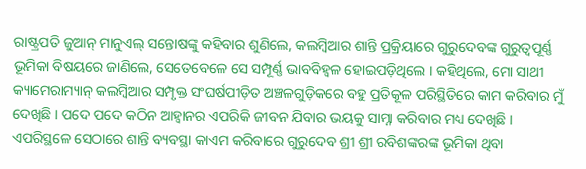ରାଷ୍ଟ୍ରପତି ଜୁଆନ୍ ମାନୁଏଲ୍ ସନ୍ତୋଷଙ୍କୁ କହିବାର ଶୁଣିଲେ, କଲମ୍ବିଆର ଶାନ୍ତି ପ୍ରକ୍ରିୟାରେ ଗୁରୁଦେବଙ୍କ ଗୁରୁତ୍ୱପୂର୍ଣ୍ଣ ଭୂମିକା ବିଷୟରେ ଜାଣିଲେ, ସେତେବେଳେ ସେ ସମ୍ପୂର୍ଣ୍ଣ ଭାବବିହ୍ୱଳ ହୋଇପଡ଼ିଥିଲେ । କହିଥିଲେ, ମୋ ସାଥୀ କ୍ୟାମେରାମ୍ୟାନ୍ କଲମ୍ବିଆର ସମ୍ପୃକ୍ତ ସଂଘର୍ଷପୀଡ଼ିତ ଅଞ୍ଚଳଗୁଡ଼ିକରେ ବହୁ ପ୍ରତିକୂଳ ପରିସ୍ଥିତିରେ କାମ କରିବାର ମୁଁ ଦେଖିଛି । ପଦେ ପଦେ କଠିନ ଆହ୍ୱାନର ଏପରିକି ଜୀବନ ଯିବାର ଭୟକୁ ସାମ୍ନା କରିବାର ମଧ୍ୟ ଦେଖିଛି । ଏପରିସ୍ଥଳେ ସେଠାରେ ଶାନ୍ତି ବ୍ୟବସ୍ଥା କାଏମ କରିବାରେ ଗୁରୁଦେବ ଶ୍ରୀ ଶ୍ରୀ ରବିଶଙ୍କରଙ୍କ ଭୂମିକା ଥିବା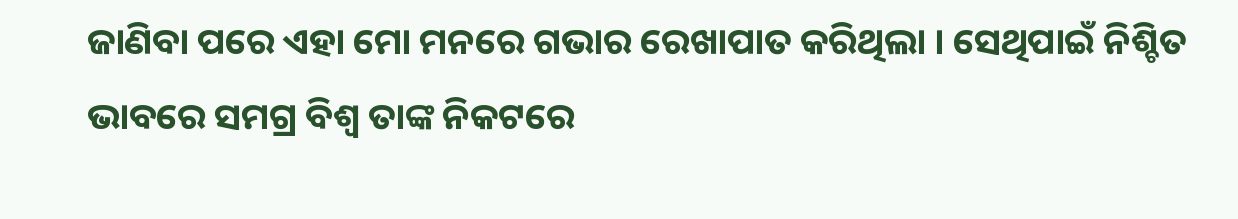ଜାଣିବା ପରେ ଏହା ମୋ ମନରେ ଗଭାର ରେଖାପାତ କରିଥିଲା । ସେଥିପାଇଁ ନିଶ୍ଚିତ ଭାବରେ ସମଗ୍ର ବିଶ୍ୱ ତାଙ୍କ ନିକଟରେ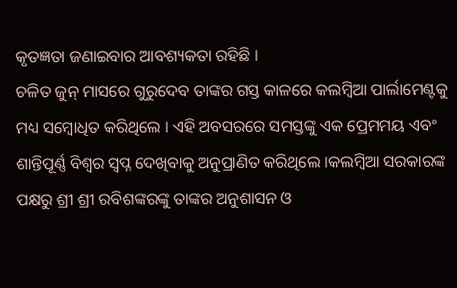କୃତଜ୍ଞତା ଜଣାଇବାର ଆବଶ୍ୟକତା ରହିଛି ।
ଚଳିତ ଜୁନ୍ ମାସରେ ଗୁରୁଦେବ ତାଙ୍କର ଗସ୍ତ କାଳରେ କଲମ୍ବିଆ ପାର୍ଲାମେଣ୍ଟକୁ ମଧ୍ୟ ସମ୍ବୋଧିତ କରିଥିଲେ । ଏହି ଅବସରରେ ସମସ୍ତଙ୍କୁ ଏକ ପ୍ରେମମୟ ଏବଂ ଶାନ୍ତିପୂର୍ଣ୍ଣ ବିଶ୍ୱର ସ୍ୱପ୍ନ ଦେଖିବାକୁ ଅନୁପ୍ରାଣିତ କରିଥିଲେ ।କଲମ୍ବିଆ ସରକାରଙ୍କ ପକ୍ଷରୁ ଶ୍ରୀ ଶ୍ରୀ ରବିଶଙ୍କରଙ୍କୁ ତାଙ୍କର ଅନୁଶାସନ ଓ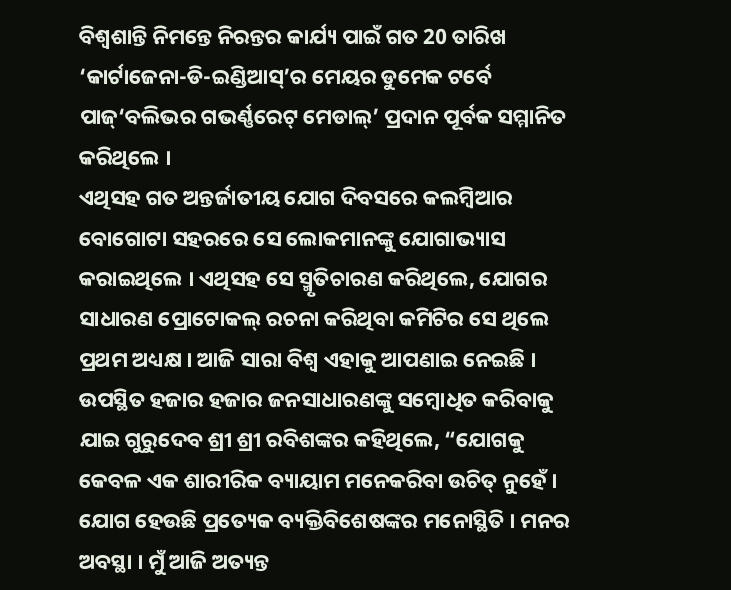ବିଶ୍ୱଶାନ୍ତି ନିମନ୍ତେ ନିରନ୍ତର କାର୍ଯ୍ୟ ପାଇଁ ଗତ 20 ତାରିଖ ‘କାର୍ଟାଜେନା-ଡି-ଇଣ୍ଡିଆସ୍’ର ମେୟର ଡୁମେକ ଟର୍ବେ ପାଜ୍‘ବଲିଭର ଗଭର୍ଣ୍ଣରେଟ୍ ମେଡାଲ୍’ ପ୍ରଦାନ ପୂର୍ବକ ସମ୍ମାନିତ କରିଥିଲେ ।
ଏଥିସହ ଗତ ଅନ୍ତର୍ଜାତୀୟ ଯୋଗ ଦିବସରେ କଲମ୍ବିଆର ବୋଗୋଟା ସହରରେ ସେ ଲୋକମାନଙ୍କୁ ଯୋଗାଭ୍ୟାସ କରାଇଥିଲେ । ଏଥିସହ ସେ ସ୍ମୃତିଚାରଣ କରିଥିଲେ, ଯୋଗର ସାଧାରଣ ପ୍ରୋଟୋକଲ୍ ରଚନା କରିଥିବା କମିଟିର ସେ ଥିଲେ ପ୍ରଥମ ଅଧ୍ୟକ୍ଷ । ଆଜି ସାରା ବିଶ୍ୱ ଏହାକୁ ଆପଣାଇ ନେଇଛି । ଉପସ୍ଥିତ ହଜାର ହଜାର ଜନସାଧାରଣଙ୍କୁ ସମ୍ବୋଧିତ କରିବାକୁ ଯାଇ ଗୁରୁଦେବ ଶ୍ରୀ ଶ୍ରୀ ରବିଶଙ୍କର କହିଥିଲେ, “ଯୋଗକୁ କେବଳ ଏକ ଶାରୀରିକ ବ୍ୟାୟାମ ମନେକରିବା ଉଚିତ୍ ନୁହେଁ । ଯୋଗ ହେଉଛି ପ୍ରତ୍ୟେକ ବ୍ୟକ୍ତିବିଶେଷଙ୍କର ମନୋସ୍ଥିତି । ମନର ଅବସ୍ଥା । ମୁଁ ଆଜି ଅତ୍ୟନ୍ତ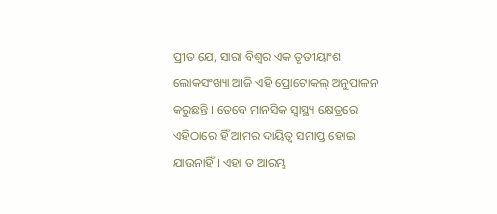ପ୍ରୀତ ଯେ, ସାରା ବିଶ୍ୱର ଏକ ତୃତୀୟାଂଶ ଲୋକସଂଖ୍ୟା ଆଜି ଏହି ପ୍ରୋଟୋକଲ୍ ଅନୁପାଳନ କରୁଛନ୍ତି । ତେବେ ମାନସିକ ସ୍ୱାସ୍ଥ୍ୟ କ୍ଷେତ୍ରରେ ଏହିଠାରେ ହିଁ ଆମର ଦାୟିତ୍ୱ ସମାପ୍ତ ହୋଇ ଯାଉନାହିଁ । ଏହା ତ ଆରମ୍ଭ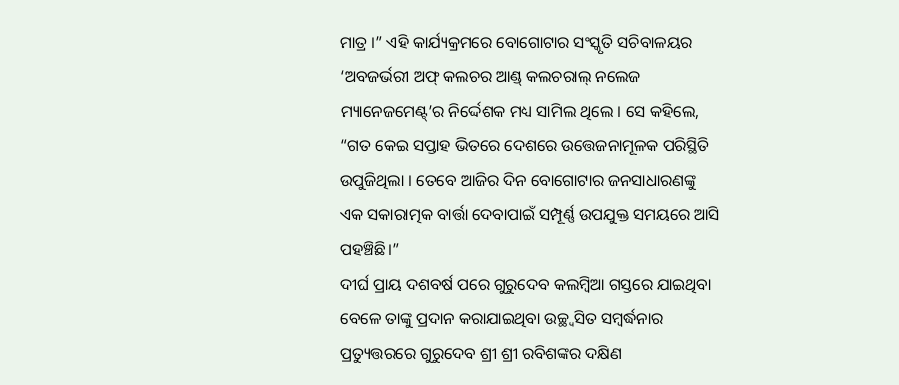ମାତ୍ର ।” ଏହି କାର୍ଯ୍ୟକ୍ରମରେ ବୋଗୋଟାର ସଂସ୍କୃତି ସଚିବାଳୟର ‘ଅବଜର୍ଭରୀ ଅଫ୍ କଲଚର ଆଣ୍ଡ୍ କଲଚରାଲ୍ ନଲେଜ ମ୍ୟାନେଜମେଣ୍ଟ୍’ର ନିର୍ଦ୍ଦେଶକ ମଧ୍ୟ ସାମିଲ ଥିଲେ । ସେ କହିଲେ, “ଗତ କେଇ ସପ୍ତାହ ଭିତରେ ଦେଶରେ ଉତ୍ତେଜନାମୂଳକ ପରିସ୍ଥିତି ଉପୁଜିଥିଲା । ତେବେ ଆଜିର ଦିନ ବୋଗୋଟାର ଜନସାଧାରଣଙ୍କୁ ଏକ ସକାରାତ୍ମକ ବାର୍ତ୍ତା ଦେବାପାଇଁ ସମ୍ପୂର୍ଣ୍ଣ ଉପଯୁକ୍ତ ସମୟରେ ଆସି ପହଞ୍ଚିଛି।”
ଦୀର୍ଘ ପ୍ରାୟ ଦଶବର୍ଷ ପରେ ଗୁରୁଦେବ କଲମ୍ବିଆ ଗସ୍ତରେ ଯାଇଥିବା ବେଳେ ତାଙ୍କୁ ପ୍ରଦାନ କରାଯାଇଥିବା ଉଚ୍ଛ୍ୱସିତ ସମ୍ବର୍ଦ୍ଧନାର ପ୍ରତ୍ୟୁତ୍ତରରେ ଗୁରୁଦେବ ଶ୍ରୀ ଶ୍ରୀ ରବିଶଙ୍କର ଦକ୍ଷିଣ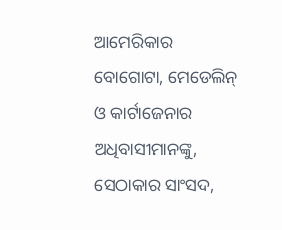ଆମେରିକାର ବୋଗୋଟା, ମେଡେଲିନ୍ ଓ କାର୍ଟାଜେନାର ଅଧିବାସୀମାନଙ୍କୁ, ସେଠାକାର ସାଂସଦ,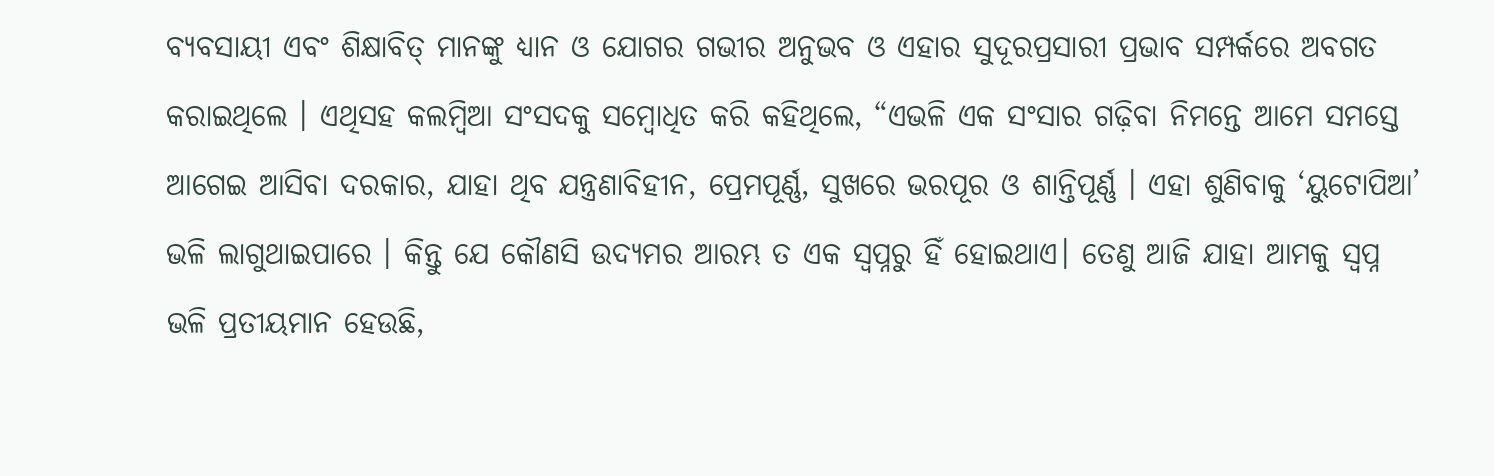ବ୍ୟବସାୟୀ ଏବଂ ଶିକ୍ଷାବିତ୍ ମାନଙ୍କୁ ଧ୍ୟାନ ଓ ଯୋଗର ଗଭୀର ଅନୁଭବ ଓ ଏହାର ସୁଦୂରପ୍ରସାରୀ ପ୍ରଭାବ ସମ୍ପର୍କରେ ଅବଗତ କରାଇଥିଲେ । ଏଥିସହ କଲମ୍ବିଆ ସଂସଦକୁ ସମ୍ବୋଧିତ କରି କହିଥିଲେ, “ଏଭଳି ଏକ ସଂସାର ଗଢ଼ିବା ନିମନ୍ତେ ଆମେ ସମସ୍ତେ ଆଗେଇ ଆସିବା ଦରକାର, ଯାହା ଥିବ ଯନ୍ତ୍ରଣାବିହୀନ, ପ୍ରେମପୂର୍ଣ୍ଣ, ସୁଖରେ ଭରପୂର ଓ ଶାନ୍ତିପୂର୍ଣ୍ଣ । ଏହା ଶୁଣିବାକୁ ‘ୟୁଟୋପିଆ’ ଭଳି ଲାଗୁଥାଇପାରେ । କିନ୍ତୁ ଯେ କୌଣସି ଉଦ୍ୟମର ଆରମ୍ଭ ତ ଏକ ସ୍ୱପ୍ନରୁ ହିଁ ହୋଇଥାଏ। ତେଣୁ ଆଜି ଯାହା ଆମକୁ ସ୍ୱପ୍ନ ଭଳି ପ୍ରତୀୟମାନ ହେଉଛି,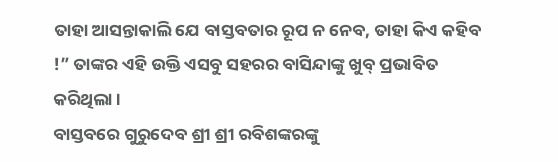ତାହା ଆସନ୍ତାକାଲି ଯେ ବାସ୍ତବତାର ରୂପ ନ ନେବ, ତାହା କିଏ କହିବ !” ତାଙ୍କର ଏହି ଉକ୍ତି ଏସବୁ ସହରର ବାସିନ୍ଦାଙ୍କୁ ଖୁବ୍ ପ୍ରଭାବିତ କରିଥିଲା ।
ବାସ୍ତବରେ ଗୁରୁଦେବ ଶ୍ରୀ ଶ୍ରୀ ରବିଶଙ୍କରଙ୍କୁ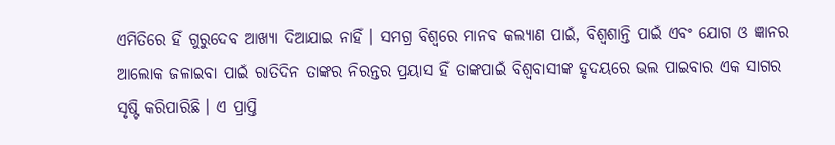ଏମିତିରେ ହିଁ ଗୁରୁଦେବ ଆଖ୍ୟା ଦିଆଯାଇ ନାହିଁ । ସମଗ୍ର ବିଶ୍ୱରେ ମାନବ କଲ୍ୟାଣ ପାଇଁ, ବିଶ୍ୱଶାନ୍ତି ପାଇଁ ଏବଂ ଯୋଗ ଓ ଜ୍ଞାନର ଆଲୋକ ଜଳାଇବା ପାଇଁ ରାତିଦିନ ତାଙ୍କର ନିରନ୍ତର ପ୍ରୟାସ ହିଁ ତାଙ୍କପାଇଁ ବିଶ୍ୱବାସୀଙ୍କ ହୃଦୟରେ ଭଲ ପାଇବାର ଏକ ସାଗର ସୃଷ୍ଟି କରିପାରିଛି । ଏ ପ୍ରାପ୍ତି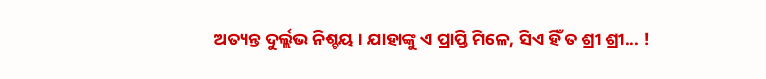ଅତ୍ୟନ୍ତ ଦୁର୍ଲ୍ଲଭ ନିଶ୍ଚୟ । ଯାହାଙ୍କୁ ଏ ପ୍ରାପ୍ତି ମିଳେ, ସିଏ ହିଁ ତ ଶ୍ରୀ ଶ୍ରୀ... !